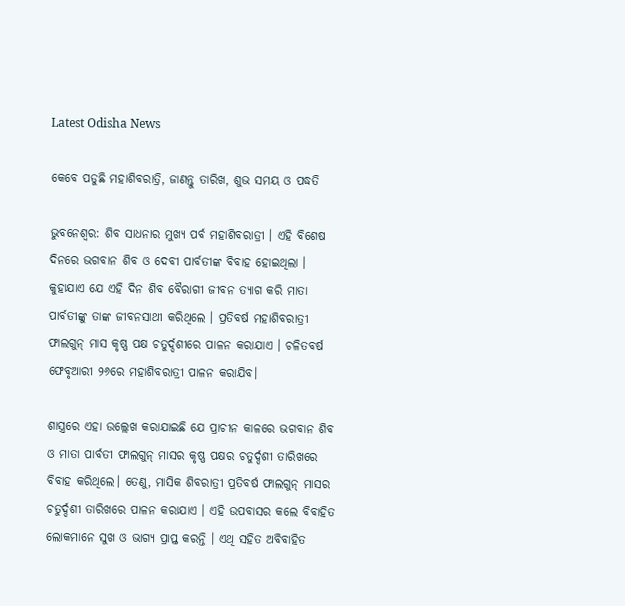Latest Odisha News

କେବେ ପଡୁଛି ମହାଶିବରାତ୍ରି, ଜାଣନ୍ତୁ ତାରିଖ, ଶୁଭ ସମୟ ଓ ପଦ୍ଧତି

ଭୁବନେଶ୍ଵର: ଶିବ ସାଧନାର ମୁଖ୍ୟ ପର୍ବ ମହାଶିବରାତ୍ରୀ । ଏହି ବିଶେଷ ଦିନରେ ଭଗବାନ ଶିବ ଓ ଦେବୀ ପାର୍ବତୀଙ୍କ ବିବାହ ହୋଇଥିଲା । କୁହାଯାଏ ଯେ ଏହି ଦିନ ଶିବ ବୈରାଗୀ ଜୀବନ ତ୍ୟାଗ କରି ମାତା ପାର୍ବତୀଙ୍କୁ ତାଙ୍କ ଜୀବନସାଥୀ କରିଥିଲେ । ପ୍ରତିବର୍ଷ ମହାଶିବରାତ୍ରୀ ଫାଲଗୁନ୍ ମାସ କୃଷ୍ଣ ପକ୍ଷ ଚତୁର୍ଦ୍ଦଶୀରେ ପାଳନ କରାଯାଏ । ଚଳିତବର୍ଷ ଫେବୃଆରୀ ୨୬ରେ ମହାଶିବରାତ୍ରୀ ପାଳନ କରାଯିବ।

ଶାସ୍ତ୍ରରେ ଏହା ଉଲ୍ଲେଖ କରାଯାଇଛି ଯେ ପ୍ରାଚୀନ କାଳରେ ଭଗବାନ ଶିବ ଓ ମାତା ପାର୍ବତୀ ଫାଲଗୁନ୍ ମାସର କୃଷ୍ଣ ପକ୍ଷର ଚତୁର୍ଦ୍ଦଶୀ ତାରିଖରେ ବିବାହ କରିଥିଲେ। ତେଣୁ, ମାସିକ ଶିବରାତ୍ରୀ ପ୍ରତିବର୍ଷ ଫାଲଗୁନ୍ ମାସର ଚତୁର୍ଦ୍ଦଶୀ ତାରିଖରେ ପାଳନ କରାଯାଏ । ଏହି ଉପବାସର କଲେ ବିବାହିତ ଲୋକମାନେ ସୁଖ ଓ ଭାଗ୍ୟ ପ୍ରାପ୍ତ କରନ୍ତି । ଏଥି ସହିତ ଅବିବାହିତ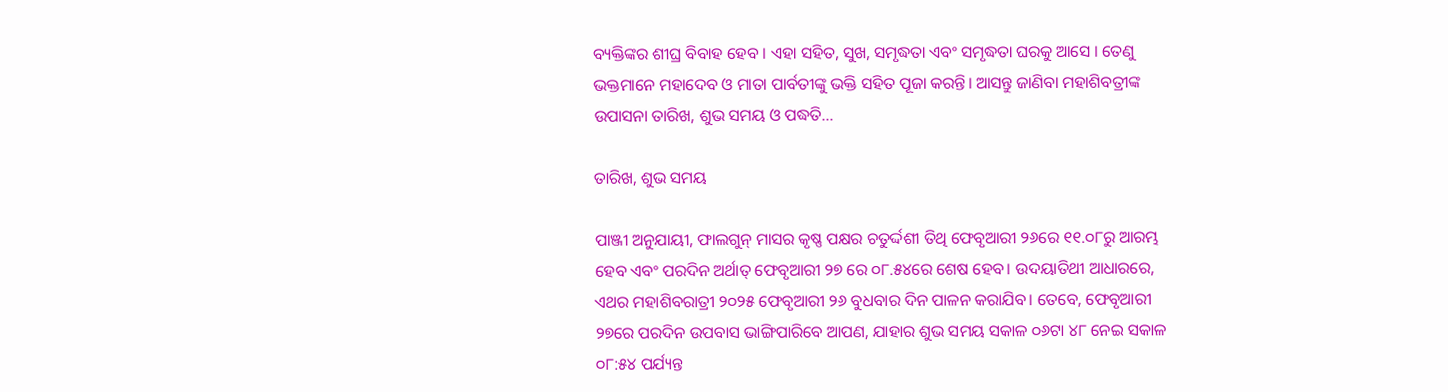ବ୍ୟକ୍ତିଙ୍କର ଶୀଘ୍ର ବିବାହ ହେବ । ଏହା ସହିତ, ସୁଖ, ସମୃଦ୍ଧତା ଏବଂ ସମୃଦ୍ଧତା ଘରକୁ ଆସେ । ତେଣୁ ଭକ୍ତମାନେ ମହାଦେବ ଓ ମାତା ପାର୍ବତୀଙ୍କୁ ଭକ୍ତି ସହିତ ପୂଜା କରନ୍ତି। ଆସନ୍ତୁ ଜାଣିବା ମହାଶିବତ୍ରୀଙ୍କ ଉପାସନା ତାରିଖ, ଶୁଭ ସମୟ ଓ ପଦ୍ଧତି…

ତାରିଖ, ଶୁଭ ସମୟ

ପାଞ୍ଜୀ ଅନୁଯାୟୀ, ଫାଲଗୁନ୍ ମାସର କୃଷ୍ଣ ପକ୍ଷର ଚତୁର୍ଦ୍ଦଶୀ ତିଥି ଫେବୃଆରୀ ୨୬ରେ ୧୧.୦୮ରୁ ଆରମ୍ଭ ହେବ ଏବଂ ପରଦିନ ଅର୍ଥାତ୍ ଫେବୃଆରୀ ୨୭ ରେ ୦୮.୫୪ରେ ଶେଷ ହେବ। ଉଦୟାତିଥୀ ଆଧାରରେ, ଏଥର ମହାଶିବରାତ୍ରୀ ୨୦୨୫ ଫେବୃଆରୀ ୨୬ ବୁଧବାର ଦିନ ପାଳନ କରାଯିବ। ତେବେ, ଫେବୃଆରୀ ୨୭ରେ ପରଦିନ ଉପବାସ ଭାଙ୍ଗିପାରିବେ ଆପଣ, ଯାହାର ଶୁଭ ସମୟ ସକାଳ ୦୬ଟା ୪୮ ନେଇ ସକାଳ ୦୮:୫୪ ପର୍ଯ୍ୟନ୍ତ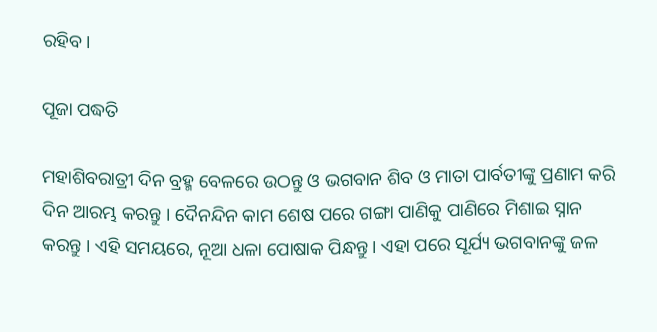ରହିବ।

ପୂଜା ପଦ୍ଧତି

ମହାଶିବରାତ୍ରୀ ଦିନ ବ୍ରହ୍ମ ବେଳରେ ଉଠନ୍ତୁ ଓ ଭଗବାନ ଶିବ ଓ ମାତା ପାର୍ବତୀଙ୍କୁ ପ୍ରଣାମ କରି ଦିନ ଆରମ୍ଭ କରନ୍ତୁ । ଦୈନନ୍ଦିନ କାମ ଶେଷ ପରେ ଗଙ୍ଗା ପାଣିକୁ ପାଣିରେ ମିଶାଇ ସ୍ନାନ କରନ୍ତୁ । ଏହି ସମୟରେ, ନୂଆ ଧଳା ପୋଷାକ ପିନ୍ଧନ୍ତୁ। ଏହା ପରେ ସୂର୍ଯ୍ୟ ଭଗବାନଙ୍କୁ ଜଳ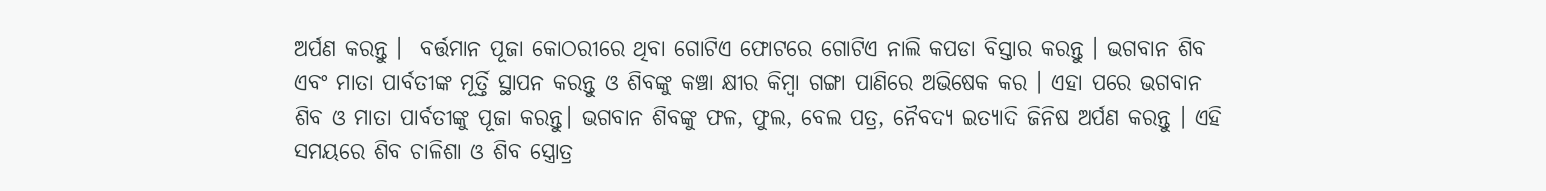ଅର୍ପଣ କରନ୍ତୁ ।  ବର୍ତ୍ତମାନ ପୂଜା କୋଠରୀରେ ଥିବା ଗୋଟିଏ ଫୋଟରେ ଗୋଟିଏ ନାଲି କପଡା ବିସ୍ତାର କରନ୍ତୁ । ଭଗବାନ ଶିବ ଏବଂ ମାତା ପାର୍ବତୀଙ୍କ ମୂର୍ତ୍ତି ସ୍ଥାପନ କରନ୍ତୁ ଓ ଶିବଙ୍କୁ କଞ୍ଚା କ୍ଷୀର କିମ୍ବା ଗଙ୍ଗା ପାଣିରେ ଅଭିଷେକ କର । ଏହା ପରେ ଭଗବାନ ଶିବ ଓ ମାତା ପାର୍ବତୀଙ୍କୁ ପୂଜା କରନ୍ତୁ। ଭଗବାନ ଶିବଙ୍କୁ ଫଳ, ଫୁଲ, ବେଲ ପତ୍ର, ନୈବଦ୍ୟ ଇତ୍ୟାଦି ଜିନିଷ ଅର୍ପଣ କରନ୍ତୁ । ଏହି ସମୟରେ ଶିବ ଚାଳିଶା ଓ ଶିବ ସ୍ତ୍ରୋତ୍ର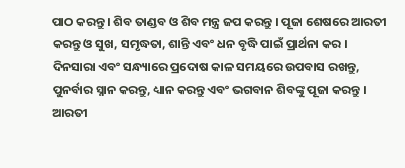ପାଠ କରନ୍ତୁ । ଶିବ ତାଣ୍ଡବ ଓ ଶିବ ମନ୍ତ୍ର ଜପ କରନ୍ତୁ । ପୂଜା ଶେଷରେ ଆରତୀ କରନ୍ତୁ ଓ ସୁଖ, ସମୃଦ୍ଧତା, ଶାନ୍ତି ଏବଂ ଧନ ବୃଦ୍ଧି ପାଇଁ ପ୍ରାର୍ଥନା କର । ଦିନସାରା ଏବଂ ସନ୍ଧ୍ୟାରେ ପ୍ରଦୋଷ କାଳ ସମୟରେ ଉପବାସ ରଖନ୍ତୁ, ପୁନର୍ବାର ସ୍ନାନ କରନ୍ତୁ, ଧ୍ୟାନ କରନ୍ତୁ ଏବଂ ଭଗବାନ ଶିବଙ୍କୁ ପୂଜା କରନ୍ତୁ । ଆରତୀ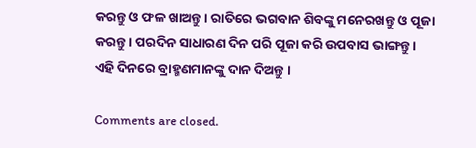କରନ୍ତୁ ଓ ଫଳ ଖାଅନ୍ତୁ । ରାତିରେ ଭଗବାନ ଶିବଙ୍କୁ ମନେରଖନ୍ତୁ ଓ ପୂଜା କରନ୍ତୁ । ପରଦିନ ସାଧାରଣ ଦିନ ପରି ପୂଜା କରି ଉପବାସ ଭାଙ୍ଗନ୍ତୁ । ଏହି ଦିନରେ ବ୍ରାହ୍ମଣମାନଙ୍କୁ ଦାନ ଦିଅନ୍ତୁ ।

Comments are closed.